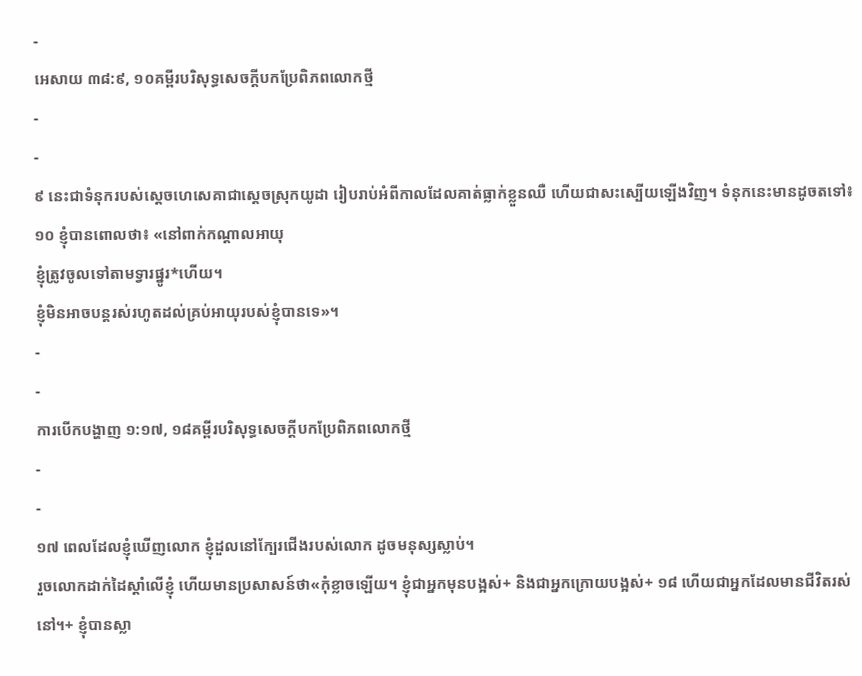-
អេសាយ ៣៨:៩, ១០គម្ពីរបរិសុទ្ធសេចក្ដីបកប្រែពិភពលោកថ្មី
-
-
៩ នេះជាទំនុករបស់ស្ដេចហេសេគាជាស្ដេចស្រុកយូដា រៀបរាប់អំពីកាលដែលគាត់ធ្លាក់ខ្លួនឈឺ ហើយជាសះស្បើយឡើងវិញ។ ទំនុកនេះមានដូចតទៅ៖
១០ ខ្ញុំបានពោលថា៖ «នៅពាក់កណ្ដាលអាយុ
ខ្ញុំត្រូវចូលទៅតាមទ្វារផ្នូរ*ហើយ។
ខ្ញុំមិនអាចបន្តរស់រហូតដល់គ្រប់អាយុរបស់ខ្ញុំបានទេ»។
-
-
ការបើកបង្ហាញ ១:១៧, ១៨គម្ពីរបរិសុទ្ធសេចក្ដីបកប្រែពិភពលោកថ្មី
-
-
១៧ ពេលដែលខ្ញុំឃើញលោក ខ្ញុំដួលនៅក្បែរជើងរបស់លោក ដូចមនុស្សស្លាប់។
រួចលោកដាក់ដៃស្ដាំលើខ្ញុំ ហើយមានប្រសាសន៍ថា«កុំខ្លាចឡើយ។ ខ្ញុំជាអ្នកមុនបង្អស់+ និងជាអ្នកក្រោយបង្អស់+ ១៨ ហើយជាអ្នកដែលមានជីវិតរស់នៅ។+ ខ្ញុំបានស្លា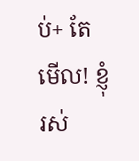ប់+ តែមើល! ខ្ញុំរស់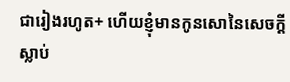ជារៀងរហូត+ ហើយខ្ញុំមានកូនសោនៃសេចក្ដីស្លាប់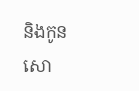និងកូនសោ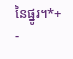នៃផ្នូរ។*+
-